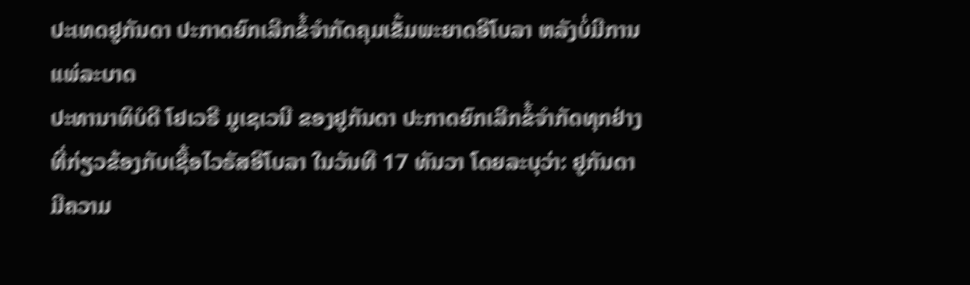ປະເທດຢູກັນດາ ປະກາດຍົກເລີກຂໍ້ຈຳກັດຄຸມເຂັ້ມພະຍາດອີໂບລາ ຫລັງບໍ່ມີການແພ່ລະບາດ
ປະທານາທິບໍດີ ໂຢເວຣີ ມູເຊເວນີ ຂອງຢູກັນດາ ປະກາດຍົກເລີກຂໍ້ຈຳກັດທຸກຢ່າງທີ່ກ່ຽວຂ້ອງກັບເຊື້ອໄວຣັສອີໂບລາ ໃນວັນທີ 17 ທັນວາ ໂດຍລະບຸວ່າ: ຢູກັນດາມີຄວາມ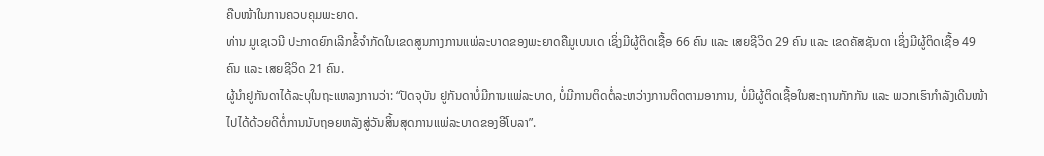ຄືບໜ້າໃນການຄວບຄຸມພະຍາດ.
ທ່ານ ມູເຊເວນີ ປະກາດຍົກເລີກຂໍ້ຈຳກັດໃນເຂດສູນກາງການແພ່ລະບາດຂອງພະຍາດຄືມູເບນເດ ເຊິ່ງມີຜູ້ຕິດເຊື້ອ 66 ຄົນ ແລະ ເສຍຊີວິດ 29 ຄົນ ແລະ ເຂດຄັສຊັນດາ ເຊິ່ງມີຜູ້ຕິດເຊື້ອ 49 ຄົນ ແລະ ເສຍຊີວິດ 21 ຄົນ.
ຜູ້ນຳຢູກັນດາໄດ້ລະບຸໃນຖະແຫລງການວ່າ: “ປັດຈຸບັນ ຢູກັນດາບໍ່ມີການແພ່ລະບາດ, ບໍ່ມີການຕິດຕໍ່ລະຫວ່າງການຕິດຕາມອາການ, ບໍ່ມີຜູ້ຕິດເຊື້ອໃນສະຖານກັກກັນ ແລະ ພວກເຮົາກຳລັງເດີນໜ້າໄປໄດ້ດ້ວຍດີຕໍ່ການນັບຖອຍຫລັງສູ່ວັນສິ້ນສຸດການແພ່ລະບາດຂອງອີໂບລາ”.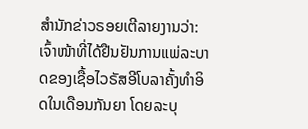ສຳນັກຂ່າວຣອຍເຕີລາຍງານວ່າ: ເຈົ້າໜ້າທີ່ໄດ້ຢືນຢັນການແພ່ລະບາດຂອງເຊື້ອໄວຣັສອີໂບລາຄັ້ງທຳອິດໃນເດືອນກັນຍາ ໂດຍລະບຸ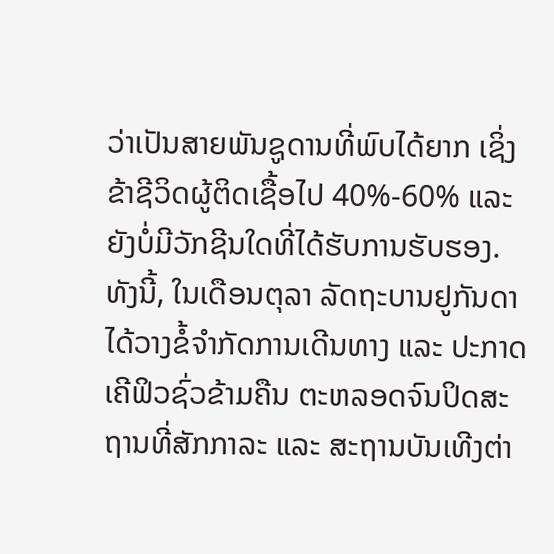ວ່າເປັນສາຍພັນຊູດານທີ່ພົບໄດ້ຍາກ ເຊິ່ງຂ້າຊີວິດຜູ້ຕິດເຊື້ອໄປ 40%-60% ແລະ ຍັງບໍ່ມີວັກຊີນໃດທີ່ໄດ້ຮັບການຮັບຮອງ.
ທັງນີ້, ໃນເດືອນຕຸລາ ລັດຖະບານຢູກັນດາໄດ້ວາງຂໍ້ຈຳກັດການເດີນທາງ ແລະ ປະກາດເຄີຟິວຊົ່ວຂ້າມຄືນ ຕະຫລອດຈົນປິດສະຖານທີ່ສັກກາລະ ແລະ ສະຖານບັນເທີງຕ່າ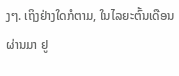ງໆ. ເຖິງຢ່າງໃດກໍຕາມ, ໃນໄລຍະຕົ້ນເດືອນຜ່ານມາ ຢູ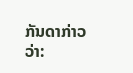ກັນດາກ່າວວ່າ: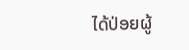ໄດ້ປ່ອຍຜູ້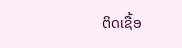ຕິດເຊື້ອ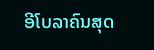ອີໂບລາຄົນສຸດ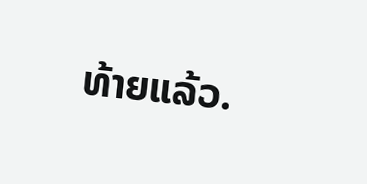ທ້າຍແລ້ວ.